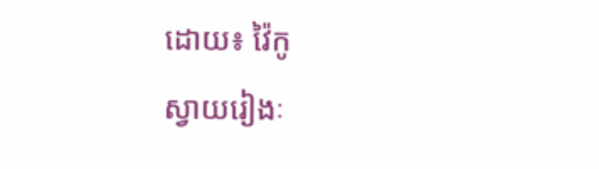ដោយ៖ វ៉ៃកូ
ស្វាយរៀងៈ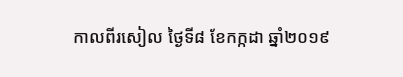កាលពីរសៀល ថ្ងៃទី៨ ខែកក្កដា ឆ្នាំ២០១៩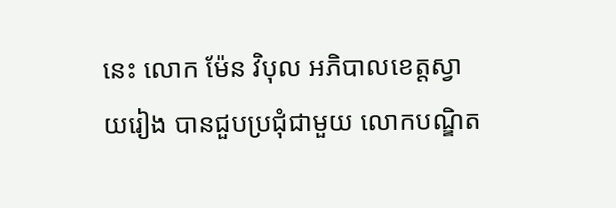នេះ លោក ម៉ែន វិបុល អភិបាលខេត្តស្វាយរៀង បានជួបប្រជុំជាមួយ លោកបណ្ឌិត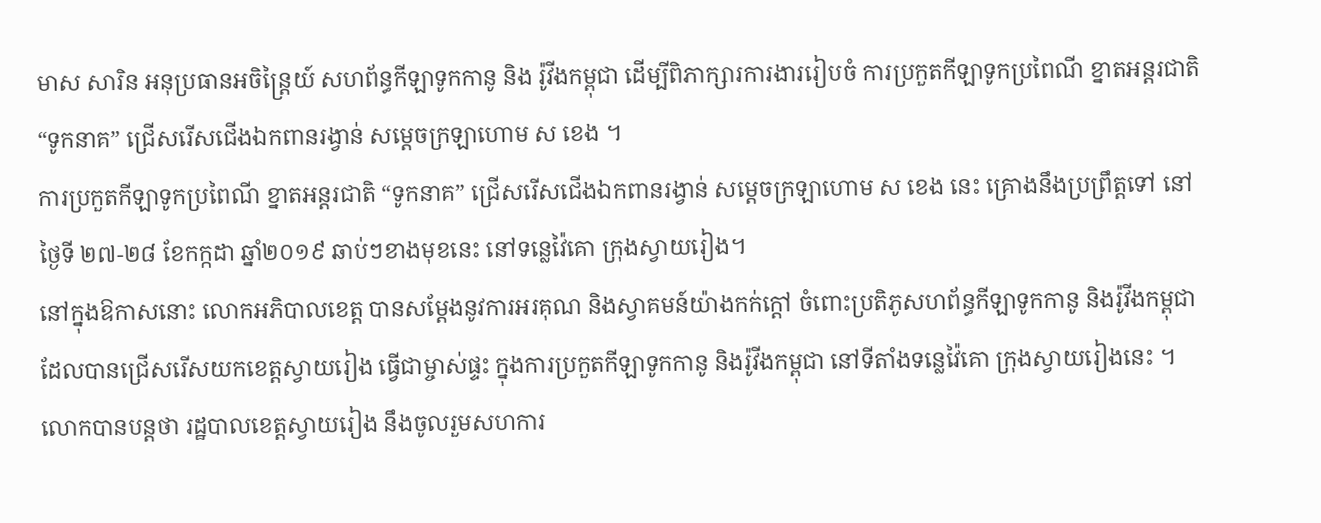មាស សារិន អនុប្រធានអចិន្ត្រៃយ៍ សហព័ន្ធកីឡាទូកកានូ និង រ៉ូវីងកម្ពុជា ដើម្បីពិភាក្សារការងាររៀបចំ ការប្រកួតកីឡាទូកប្រពៃណី ខ្នាតអន្តរជាតិ “ទូកនាគ” ជ្រើសរើសជើងឯកពានរង្វាន់ សម្តេចក្រឡាហោម ស ខេង ។
ការប្រកួតកីឡាទូកប្រពៃណី ខ្នាតអន្តរជាតិ “ទូកនាគ” ជ្រើសរើសជើងឯកពានរង្វាន់ សម្តេចក្រឡាហោម ស ខេង នេះ គ្រោងនឹងប្រព្រឹត្តទៅ នៅថ្ងៃទី ២៧-២៨ ខែកក្កដា ឆ្នាំ២០១៩ ឆាប់ៗខាងមុខនេះ នៅទន្លេវ៉ៃគោ ក្រុងស្វាយរៀង។
នៅក្នុងឱកាសនោះ លោកអភិបាលខេត្ត បានសម្តែងនូវការអរគុណ និងស្វាគមន៍យ៉ាងកក់ក្តៅ ចំពោះប្រតិភូសហព័ន្ធកីឡាទូកកានូ និងរ៉ូវីងកម្ពុជា ដែលបានជ្រើសរើសយកខេត្តស្វាយរៀង ធ្វើជាម្ចាស់ផ្ទះ ក្នុងការប្រកួតកីឡាទូកកានូ និងរ៉ូវីងកម្ពុជា នៅទីតាំងទន្លេវ៉ៃគោ ក្រុងស្វាយរៀងនេះ ។
លោកបានបន្តថា រដ្ឋបាលខេត្តស្វាយរៀង នឹងចូលរួមសហការ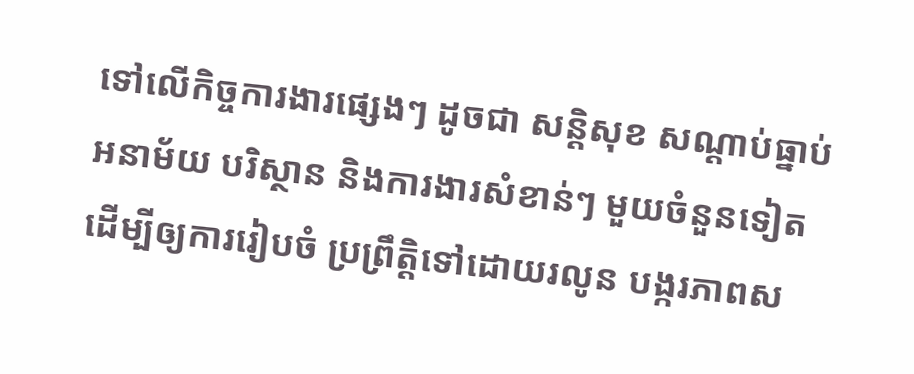ទៅលើកិច្ចការងារផ្សេងៗ ដូចជា សន្តិសុខ សណ្តាប់ធ្នាប់ អនាម័យ បរិស្ថាន និងការងារសំខាន់ៗ មួយចំនួនទៀត ដើម្បីឲ្យការរៀបចំ ប្រព្រឹត្តិទៅដោយរលូន បង្ករភាពស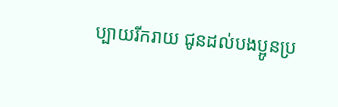ប្បាយរីករាយ ជូនដល់បងប្អូនប្រ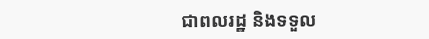ជាពលរដ្ឋ និងទទួល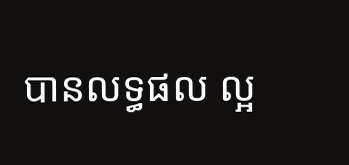បានលទ្ធផល ល្អ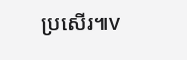ប្រសើរ៕v